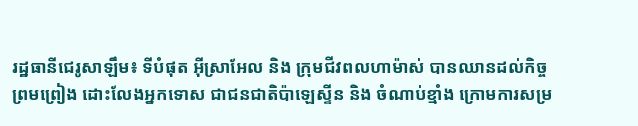រដ្ឋធានីជេរូសាឡឹម៖ ទីបំផុត អ៊ីស្រាអែល និង ក្រុមជីវពលហាម៉ាស់ បានឈានដល់កិច្ចព្រមព្រៀង ដោះលែងអ្នកទោស ជាជនជាតិប៉ាឡេស្ទីន និង ចំណាប់ខ្មាំង ក្រោមការសម្រ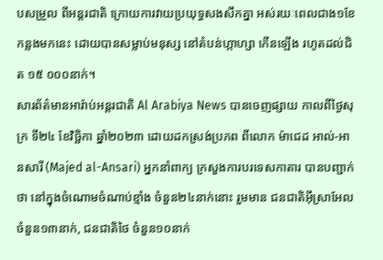បសម្រួល ពីអន្ដរជាតិ ក្រោយការវាយប្រយុទ្ធសងសឹកគ្នា អស់រយៈពេលជាង១ខែកន្លងមកនេះ ដោយបានសម្លាប់មនុស្ស នៅតំបន់ហ្កាហ្សា កើនឡើង រហូតដល់ជិត ១៥ ០០០នាក់។
សារព័ត៌មានអារ៉ាប់អន្ដរជាតិ Al Arabiya News បានចេញផ្សាយ កាលពីថ្ងៃសុក្រ ទី២៤ ខែវិច្ឆិកា ឆ្នាំ២០២៣ ដោយដកស្រង់ប្រភព ពីលោក ម៉ាជេដ អាល់-អានសារី (Majed al-Ansari) អ្នកនាំពាក្យ ក្រសួងការបរទេសកាតារ បានបញ្ជាក់ ថា នៅក្នុងចំណោមចំណាប់ខ្មាំង ចំនួន២៤នាក់នោះ រួមមាន ជនជាតិអ៊ីស្រាអែល ចំនួន១៣នាក់, ជនជាតិថៃ ចំនួន១០នាក់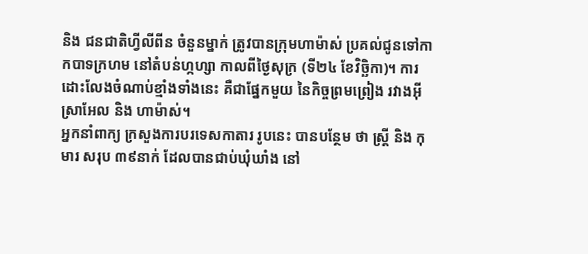និង ជនជាតិហ្វីលីពីន ចំនួនម្នាក់ ត្រូវបានក្រុមហាម៉ាស់ ប្រគល់ជូនទៅកាកបាទក្រហម នៅតំបន់ហ្កហ្សា កាលពីថ្ងៃសុក្រ (ទី២៤ ខែវិច្ឆិកា)។ ការដោះលែងចំណាប់ខ្មាំងទាំងនេះ គឺជាផ្នែកមួយ នៃកិច្ចព្រមព្រៀង រវាងអ៊ីស្រាអែល និង ហាម៉ាស់។
អ្នកនាំពាក្យ ក្រសួងការបរទេសកាតារ រូបនេះ បានបន្ថែម ថា ស្រ្ដី និង កុមារ សរុប ៣៩នាក់ ដែលបានជាប់ឃុំឃាំង នៅ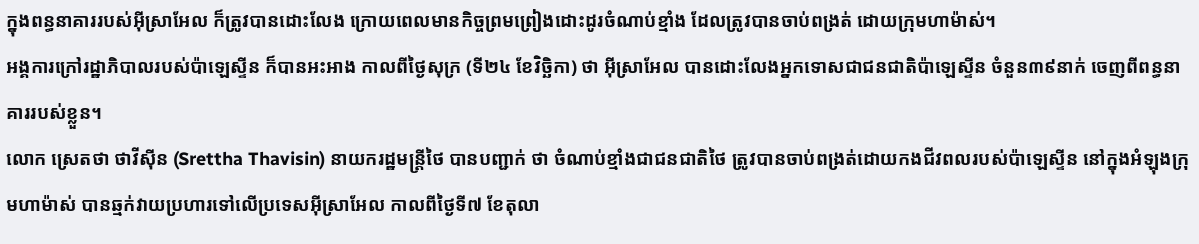ក្នុងពន្ធនាគាររបស់អ៊ីស្រាអែល ក៏ត្រូវបានដោះលែង ក្រោយពេលមានកិច្ចព្រមព្រៀងដោះដូរចំណាប់ខ្មាំង ដែលត្រូវបានចាប់ពង្រត់ ដោយក្រុមហាម៉ាស់។
អង្គការក្រៅរដ្ឋាភិបាលរបស់ប៉ាឡេស្ទីន ក៏បានអះអាង កាលពីថ្ងៃសុក្រ (ទី២៤ ខែវិច្ឆិកា) ថា អ៊ីស្រាអែល បានដោះលែងអ្នកទោសជាជនជាតិប៉ាឡេស្ទីន ចំនួន៣៩នាក់ ចេញពីពន្ធនាគាររបស់ខ្លួន។
លោក ស្រេតថា ថាវីស៊ីន (Srettha Thavisin) នាយករដ្ឋមន្រ្ដីថៃ បានបញ្ជាក់ ថា ចំណាប់ខ្មាំងជាជនជាតិថៃ ត្រូវបានចាប់ពង្រត់ដោយកងជីវពលរបស់ប៉ាឡេស្ទីន នៅក្នុងអំឡុងក្រុមហាម៉ាស់ បានឆ្មក់វាយប្រហារទៅលើប្រទេសអ៊ីស្រាអែល កាលពីថ្ងៃទី៧ ខែតុលា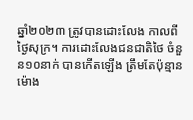ឆ្នាំ២០២៣ ត្រូវបានដោះលែង កាលពីថ្ងៃសុក្រ។ ការដោះលែងជនជាតិថៃ ចំនួន១០នាក់ បានកើតឡើង ត្រឹមតែប៉ុន្មានម៉ោង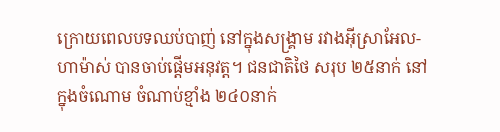ក្រោយពេលបទឈប់បាញ់ នៅក្នុងសង្គ្រាម រវាងអ៊ីស្រាអែល-ហាម៉ាស់ បានចាប់ផ្ដើមអនុវត្ដ។ ជនជាតិថៃ សរុប ២៥នាក់ នៅក្នុងចំណោម ចំណាប់ខ្មាំង ២៤០នាក់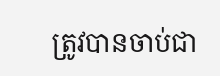ត្រូវបានចាប់ជា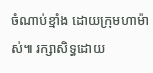ចំណាប់ខ្មាំង ដោយក្រុមហាម៉ាស់៕ រក្សាសិទ្ធដោយ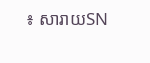៖ សារាយSN